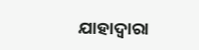ଯାହାଦ୍ୱାରା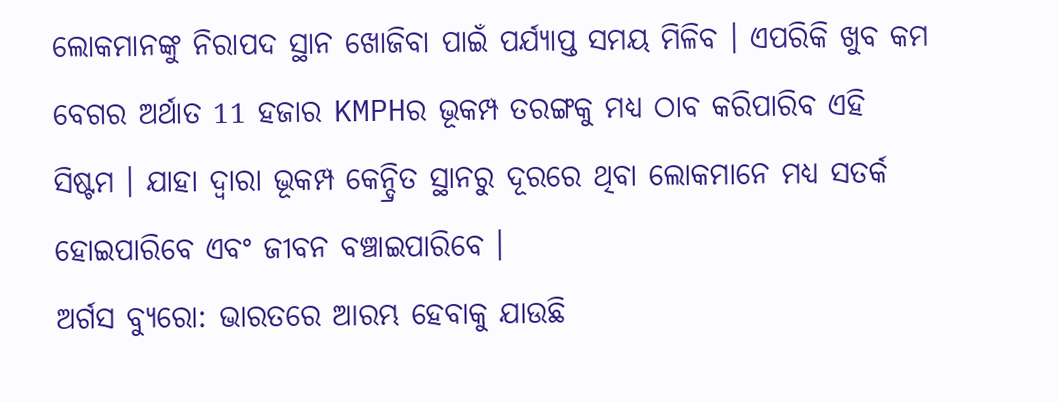ଲୋକମାନଙ୍କୁ ନିରାପଦ ସ୍ଥାନ ଖୋଜିବା ପାଇଁ ପର୍ଯ୍ୟାପ୍ତ ସମୟ ମିଳିବ । ଏପରିକି ଖୁବ କମ ବେଗର ଅର୍ଥାତ 11 ହଜାର KMPHର ଭୂକମ୍ପ ତରଙ୍ଗକୁ ମଧ୍ୟ ଠାବ କରିପାରିବ ଏହି ସିଷ୍ଟମ । ଯାହା ଦ୍ୱାରା ଭୂକମ୍ପ କେନ୍ଦ୍ରିତ ସ୍ଥାନରୁ ଦୂରରେ ଥିବା ଲୋକମାନେ ମଧ୍ୟ ସତର୍କ ହୋଇପାରିବେ ଏବଂ ଜୀବନ ବଞ୍ଚାଇପାରିବେ ।
ଅର୍ଗସ ବ୍ୟୁରୋ: ଭାରତରେ ଆରମ୍ଭ ହେବାକୁ ଯାଉଛି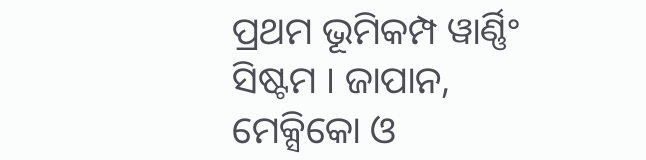ପ୍ରଥମ ଭୂମିକମ୍ପ ୱାର୍ଣ୍ଣିଂ ସିଷ୍ଟମ । ଜାପାନ, ମେକ୍ସିକୋ ଓ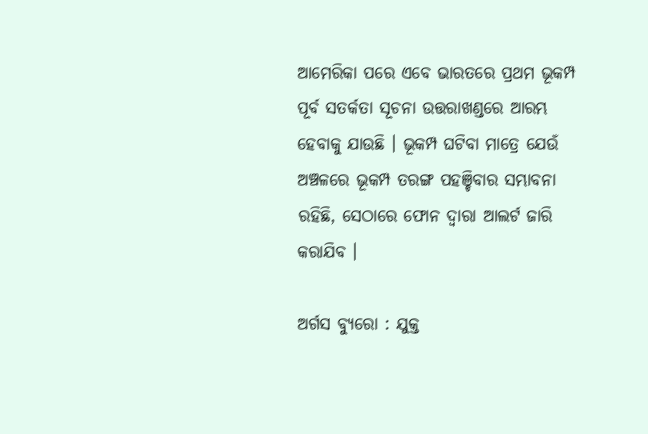ଆମେରିକା ପରେ ଏବେ ଭାରତରେ ପ୍ରଥମ ଭୂକମ୍ପ ପୂର୍ବ ସତର୍କତା ସୂଚନା ଉତ୍ତରାଖଣ୍ଡରେ ଆରମ୍ଭ ହେବାକୁ ଯାଉଛି । ଭୂକମ୍ପ ଘଟିବା ମାତ୍ରେ ଯେଉଁ ଅଞ୍ଚଳରେ ଭୂକମ୍ପ ତରଙ୍ଗ ପହଞ୍ଚିବାର ସମ୍ଭାବନା ରହିଛି, ସେଠାରେ ଫୋନ ଦ୍ୱାରା ଆଲର୍ଟ ଜାରି କରାଯିବ ।

ଅର୍ଗସ ବ୍ୟୁରୋ : ଯୁକ୍ତ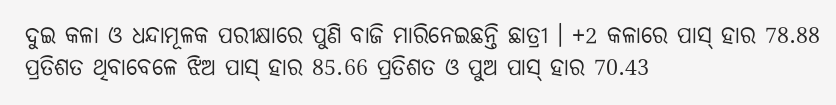ଦୁଇ କଳା ଓ ଧନ୍ଦାମୂଳକ ପରୀକ୍ଷାରେ ପୁଣି ବାଜି ମାରିନେଇଛନ୍ତି ଛାତ୍ରୀ । +2 କଳାରେ ପାସ୍ ହାର 78.88 ପ୍ରତିଶତ ଥିବାବେଳେ ଝିଅ ପାସ୍ ହାର 85.66 ପ୍ରତିଶତ ଓ ପୁଅ ପାସ୍ ହାର 70.43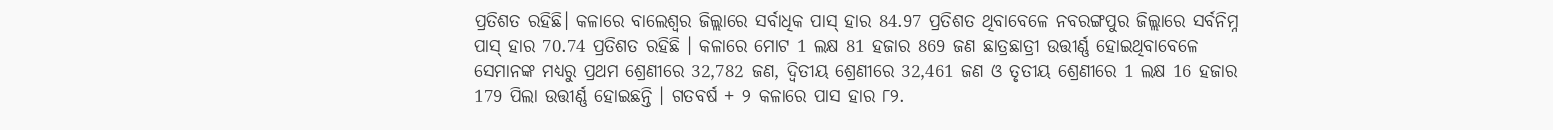ପ୍ରତିଶତ ରହିଛି। କଳାରେ ବାଲେଶ୍ଵର ଜିଲ୍ଲାରେ ସର୍ବାଧିକ ପାସ୍ ହାର 84.97 ପ୍ରତିଶତ ଥିବାବେଳେ ନବରଙ୍ଗପୁର ଜିଲ୍ଲାରେ ସର୍ବନିମ୍ନ ପାସ୍ ହାର 70.74 ପ୍ରତିଶତ ରହିଛି । କଳାରେ ମୋଟ 1 ଲକ୍ଷ 81 ହଜାର 869 ଜଣ ଛାତ୍ରଛାତ୍ରୀ ଉତ୍ତୀର୍ଣ୍ଣ ହୋଇଥିବାବେଳେ ସେମାନଙ୍କ ମଧ୍ୟରୁ ପ୍ରଥମ ଶ୍ରେଣୀରେ 32,782 ଜଣ, ଦ୍ଵିତୀୟ ଶ୍ରେଣୀରେ 32,461 ଜଣ ଓ ତୃତୀୟ ଶ୍ରେଣୀରେ 1 ଲକ୍ଷ 16 ହଜାର 179 ପିଲା ଉତ୍ତୀର୍ଣ୍ଣ ହୋଇଛନ୍ତି । ଗତବର୍ଷ + ୨ କଳାରେ ପାସ ହାର ୮୨.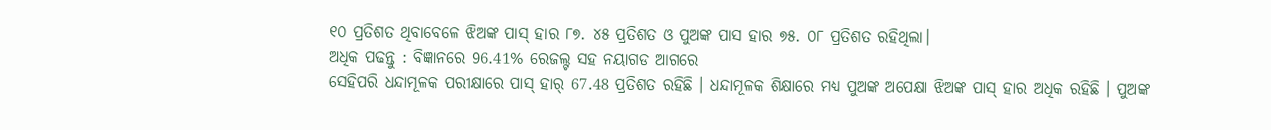୧୦ ପ୍ରତିଶତ ଥିବାବେଳେ ଝିଅଙ୍କ ପାସ୍ ହାର ୮୭. ୪୫ ପ୍ରତିଶତ ଓ ପୁଅଙ୍କ ପାସ ହାର ୭୫. ୦୮ ପ୍ରତିଶତ ରହିଥିଲା।
ଅଧିକ ପଢନ୍ତୁ : ବିଜ୍ଞାନରେ 96.41% ରେଜଲ୍ଟ ସହ ନୟାଗଡ ଆଗରେ
ସେହିପରି ଧନ୍ଦାମୂଳକ ପରୀକ୍ଷାରେ ପାସ୍ ହାର୍ 67.48 ପ୍ରତିଶତ ରହିଛି । ଧନ୍ଦାମୂଳକ ଶିକ୍ଷାରେ ମଧ୍ୟ ପୁଅଙ୍କ ଅପେକ୍ଷା ଝିଅଙ୍କ ପାସ୍ ହାର ଅଧିକ ରହିଛି । ପୁଅଙ୍କ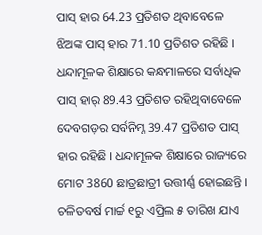ପାସ୍ ହାର 64.23 ପ୍ରତିଶତ ଥିବାବେଳେ ଝିଅଙ୍କ ପାସ୍ ହାର 71.10 ପ୍ରତିଶତ ରହିଛି । ଧନ୍ଦାମୂଳକ ଶିକ୍ଷାରେ କନ୍ଧମାଳରେ ସର୍ବାଧିକ ପାସ୍ ହାର୍ 89.43 ପ୍ରତିଶତ ରହିଥିବାବେଳେ ଦେବଗଡ଼ର ସର୍ବନିମ୍ନ 39.47 ପ୍ରତିଶତ ପାସ୍ ହାର ରହିଛି । ଧନ୍ଦାମୂଳକ ଶିକ୍ଷାରେ ରାଜ୍ୟରେ ମୋଟ 3860 ଛାତ୍ରଛାତ୍ରୀ ଉତ୍ତୀର୍ଣ୍ଣ ହୋଇଛନ୍ତି ।
ଚଳିତବର୍ଷ ମାର୍ଚ୍ଚ ୧ରୁ ଏପ୍ରିଲ ୫ ତାରିଖ ଯାଏ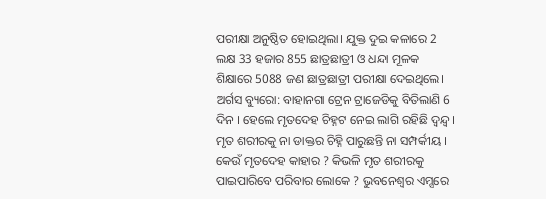ପରୀକ୍ଷା ଅନୁଷ୍ଠିତ ହୋଇଥିଲା। ଯୁକ୍ତ ଦୁଇ କଳାରେ 2 ଲକ୍ଷ 33 ହଜାର 855 ଛାତ୍ରଛାତ୍ରୀ ଓ ଧନ୍ଦା ମୂଳକ ଶିକ୍ଷାରେ 5088 ଜଣ ଛାତ୍ରଛାତ୍ରୀ ପରୀକ୍ଷା ଦେଇଥିଲେ।
ଅର୍ଗସ ବ୍ୟୁରୋ: ବାହାନଗା ଟ୍ରେନ ଟ୍ରାଜେଡିକୁ ବିତିଲାଣି 6 ଦିନ । ହେଲେ ମୃତଦେହ ଚିହ୍ନଟ ନେଇ ଲାଗି ରହିଛି ଦ୍ବନ୍ଦ୍ବ । ମୃତ ଶରୀରକୁ ନା ଡାକ୍ତର ଚିହ୍ନି ପାରୁଛନ୍ତି ନା ସମ୍ପର୍କୀୟ । କେଉଁ ମୃତଦେହ କାହାର ? କିଭଳି ମୃତ ଶରୀରକୁ ପାଇପାରିବେ ପରିବାର ଲୋକେ ? ଭୁବନେଶ୍ବର ଏମ୍ସରେ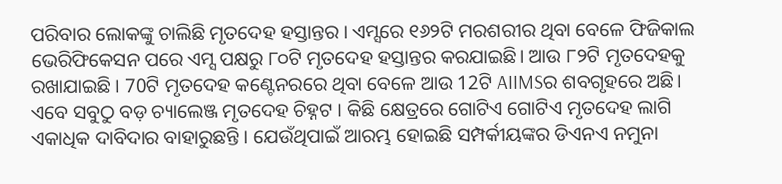ପରିବାର ଲୋକଙ୍କୁ ଚାଲିଛି ମୃତଦେହ ହସ୍ତାନ୍ତର । ଏମ୍ସରେ ୧୬୨ଟି ମରଶରୀର ଥିବା ବେଳେ ଫିଜିକାଲ ଭେରିଫିକେସନ ପରେ ଏମ୍ସ ପକ୍ଷରୁ ୮୦ଟି ମୃତଦେହ ହସ୍ତାନ୍ତର କରଯାଇଛି। ଆଉ ୮୨ଟି ମୃତଦେହକୁ ରଖାଯାଇଛି । 70ଟି ମୃତଦେହ କଣ୍ଟେନରରେ ଥିବା ବେଳେ ଆଉ 12ଟି AIIMSର ଶବଗୃହରେ ଅଛି।
ଏବେ ସବୁଠୁ ବଡ଼ ଚ୍ୟାଲେଞ୍ଜ ମୃତଦେହ ଚିହ୍ନଟ । କିଛି କ୍ଷେତ୍ରରେ ଗୋଟିଏ ଗୋଟିଏ ମୃତଦେହ ଲାଗି ଏକାଧିକ ଦାବିଦାର ବାହାରୁଛନ୍ତି । ଯେଉଁଥିପାଇଁ ଆରମ୍ଭ ହୋଇଛି ସମ୍ପର୍କୀୟଙ୍କର ଡିଏନଏ ନମୁନା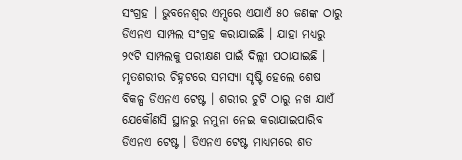ସଂଗ୍ରହ । ଭୁବନେଶ୍ବର ଏମ୍ସରେ ଏଯାଏଁ ୫୦ ଜଣଙ୍କ ଠାରୁ ଡିଏନଏ ସାମ୍ପଲ ସଂଗ୍ରହ କରାଯାଇଛି । ଯାହା ମଧ୍ୟରୁ ୨୯ଟି ସାମ୍ପଲକୁ ପରୀକ୍ଷଣ ପାଇଁ ଦିଲ୍ଲୀ ପଠାଯାଇଛି । ମୃତଶରୀର ଚିହ୍ନଟରେ ସମସ୍ୟା ସୃଷ୍ଟି ହେଲେ ଶେଷ ବିକଳ୍ପ ଡିଏନଏ ଟେଷ୍ଟ । ଶରୀର ଚୁଟି ଠାରୁ ନଖ ଯାଏଁ ଯେକୌଣସି ସ୍ଥାନରୁ ନମୁନା ନେଇ କରାଯାଇପାରିବ ଡିଏନଏ ଟେଷ୍ଟ । ଡିଏନଏ ଟେଷ୍ଟ ମାଧ୍ୟମରେ ଶତ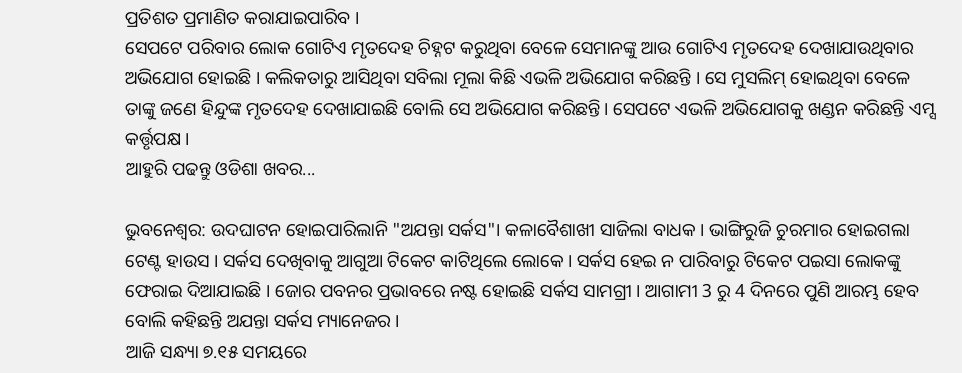ପ୍ରତିଶତ ପ୍ରମାଣିତ କରାଯାଇପାରିବ ।
ସେପଟେ ପରିବାର ଲୋକ ଗୋଟିଏ ମୃତଦେହ ଚିହ୍ନଟ କରୁଥିବା ବେଳେ ସେମାନଙ୍କୁ ଆଉ ଗୋଟିଏ ମୃତଦେହ ଦେଖାଯାଉଥିବାର ଅଭିଯୋଗ ହୋଇଛି । କଲିକତାରୁ ଆସିଥିବା ସବିଲା ମୂଲା କିଛି ଏଭଳି ଅଭିଯୋଗ କରିଛନ୍ତି । ସେ ମୁସଲିମ୍ ହୋଇଥିବା ବେଳେ ତାଙ୍କୁ ଜଣେ ହିନ୍ଦୁଙ୍କ ମୃତଦେହ ଦେଖାଯାଇଛି ବୋଲି ସେ ଅଭିଯୋଗ କରିଛନ୍ତି। ସେପଟେ ଏଭଳି ଅଭିଯୋଗକୁ ଖଣ୍ଡନ କରିଛନ୍ତି ଏମ୍ସ କର୍ତ୍ତୃପକ୍ଷ ।
ଆହୁରି ପଢନ୍ତୁ ଓଡିଶା ଖବର...

ଭୁବନେଶ୍ୱର: ଉଦଘାଟନ ହୋଇପାରିଲାନି "ଅଯନ୍ତା ସର୍କସ"। କଳାବୈଶାଖୀ ସାଜିଲା ବାଧକ । ଭାଙ୍ଗିରୁଜି ଚୁରମାର ହୋଇଗଲା ଟେଣ୍ଟ ହାଉସ । ସର୍କସ ଦେଖିବାକୁ ଆଗୁଆ ଟିକେଟ କାଟିଥିଲେ ଲୋକେ । ସର୍କସ ହେଇ ନ ପାରିବାରୁ ଟିକେଟ ପଇସା ଲୋକଙ୍କୁ ଫେରାଇ ଦିଆଯାଇଛି । ଜୋର ପବନର ପ୍ରଭାବରେ ନଷ୍ଟ ହୋଇଛି ସର୍କସ ସାମଗ୍ରୀ । ଆଗାମୀ 3 ରୁ 4 ଦିନରେ ପୁଣି ଆରମ୍ଭ ହେବ ବୋଲି କହିଛନ୍ତି ଅଯନ୍ତା ସର୍କସ ମ୍ୟାନେଜର ।
ଆଜି ସନ୍ଧ୍ୟା ୭.୧୫ ସମୟରେ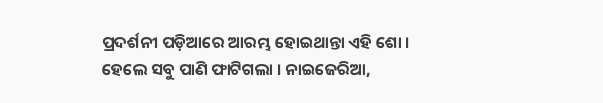ପ୍ରଦର୍ଶନୀ ପଡ଼ିଆରେ ଆରମ୍ଭ ହୋଇଥାନ୍ତା ଏହି ଶୋ । ହେଲେ ସବୁ ପାଣି ଫାଟିଗଲା । ନାଇଜେରିଆ,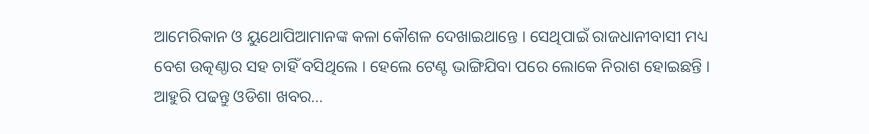ଆମେରିକାନ ଓ ୟୁଥୋପିଆମାନଙ୍କ କଳା କୌଶଳ ଦେଖାଇଥାନ୍ତେ । ସେଥିପାଇଁ ରାଜଧାନୀବାସୀ ମଧ୍ୟ ବେଶ ଉତ୍କଣ୍ଠାର ସହ ଚାହିଁ ବସିଥିଲେ । ହେଲେ ଟେଣ୍ଟ ଭାଙ୍ଗିଯିବା ପରେ ଲୋକେ ନିରାଶ ହୋଇଛନ୍ତି ।
ଆହୁରି ପଢନ୍ତୁ ଓଡିଶା ଖବର...